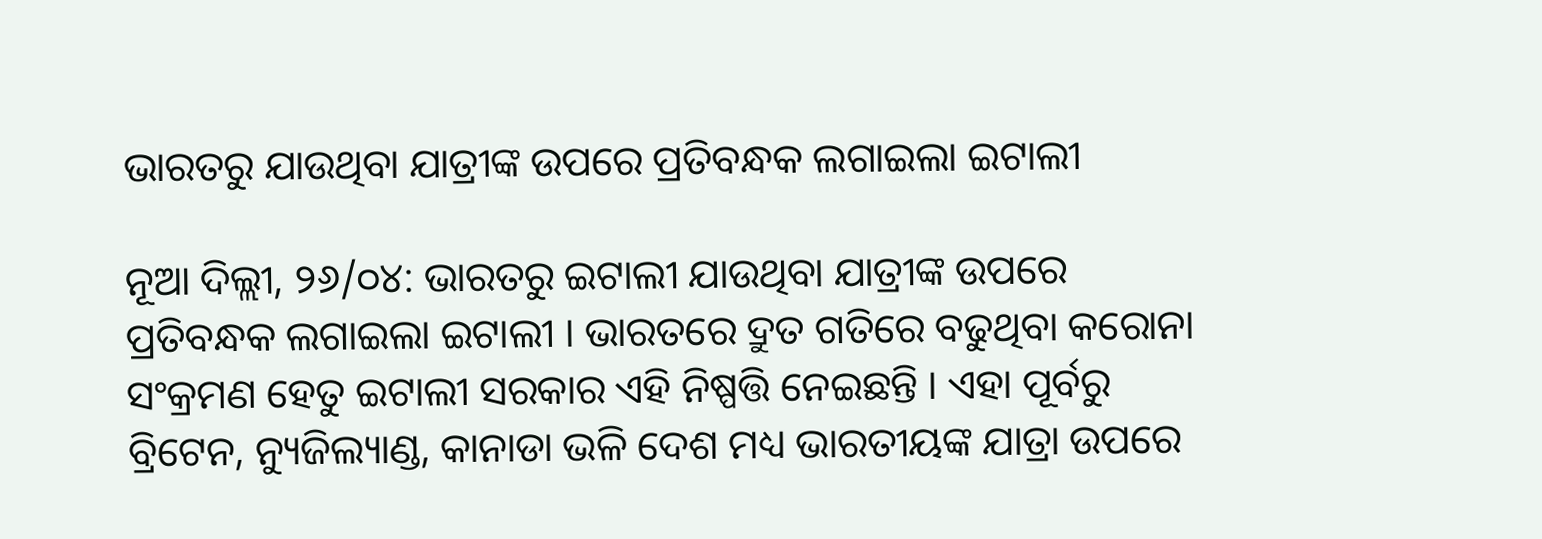ଭାରତରୁ ଯାଉଥିବା ଯାତ୍ରୀଙ୍କ ଉପରେ ପ୍ରତିବନ୍ଧକ ଲଗାଇଲା ଇଟାଲୀ

ନୂଆ ଦିଲ୍ଲୀ, ୨୬/୦୪: ଭାରତରୁ ଇଟାଲୀ ଯାଉଥିବା ଯାତ୍ରୀଙ୍କ ଉପରେ ପ୍ରତିବନ୍ଧକ ଲଗାଇଲା ଇଟାଲୀ । ଭାରତରେ ଦ୍ରୁତ ଗତିରେ ବଢୁଥିବା କରୋନା ସଂକ୍ରମଣ ହେତୁ ଇଟାଲୀ ସରକାର ଏହି ନିଷ୍ପତ୍ତି ନେଇଛନ୍ତି । ଏହା ପୂର୍ବରୁ ବ୍ରିଟେନ, ନ୍ୟୁଜିଲ୍ୟାଣ୍ଡ, କାନାଡା ଭଳି ଦେଶ ମଧ୍ୟ ଭାରତୀୟଙ୍କ ଯାତ୍ରା ଉପରେ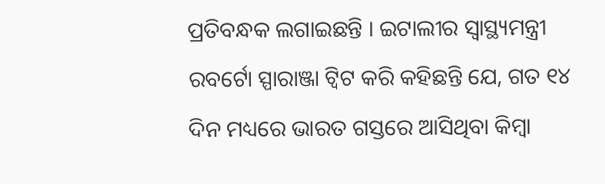ପ୍ରତିବନ୍ଧକ ଲଗାଇଛନ୍ତି । ଇଟାଲୀର ସ୍ୱାସ୍ଥ୍ୟମନ୍ତ୍ରୀ ରବର୍ଟୋ ସ୍ପାରାଞ୍ଜା ଟ୍ୱିଟ କରି କହିଛନ୍ତି ଯେ, ଗତ ୧୪ ଦିନ ମଧ୍ୟରେ ଭାରତ ଗସ୍ତରେ ଆସିଥିବା କିମ୍ବା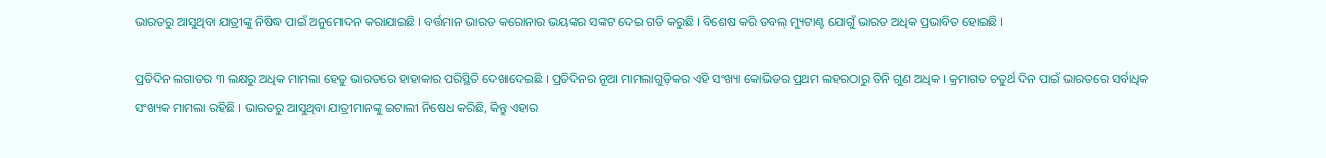ଭାରତରୁ ଆସୁଥିବା ଯାତ୍ରୀଙ୍କୁ ନିଷିଦ୍ଧ ପାଇଁ ଅନୁମୋଦନ କରାଯାଇଛି । ବର୍ତ୍ତମାନ ଭାରତ କରୋନାର ଭୟଙ୍କର ସଙ୍କଟ ଦେଇ ଗତି କରୁଛି । ବିଶେଷ କରି ଡବଲ୍ ମ୍ୟୁଟାଣ୍ଟ ଯୋଗୁଁ ଭାରତ ଅଧିକ ପ୍ରଭାବିତ ହୋଇଛି ।

ପ୍ରତିଦିନ ଲଗାତର ୩ ଲକ୍ଷରୁ ଅଧିକ ମାମଲା ହେତୁ ଭାରତରେ ହାହାକାର ପରିସ୍ଥିତି ଦେଖାଦେଇଛି । ପ୍ରତିଦିନର ନୂଆ ମାମଲାଗୁଡ଼ିକର ଏହି ସଂଖ୍ୟା କୋଭିଡର ପ୍ରଥମ ଲହରଠାରୁ ତିନି ଗୁଣ ଅଧିକ । କ୍ରମାଗତ ଚତୁର୍ଥ ଦିନ ପାଇଁ ଭାରତରେ ସର୍ବାଧିକ ସଂଖ୍ୟକ ମାମଲା ରହିଛି । ଭାରତରୁ ଆସୁଥିବା ଯାତ୍ରୀମାନଙ୍କୁ ଇଟାଲୀ ନିଷେଧ କରିଛି, କିନ୍ତୁ ଏହାର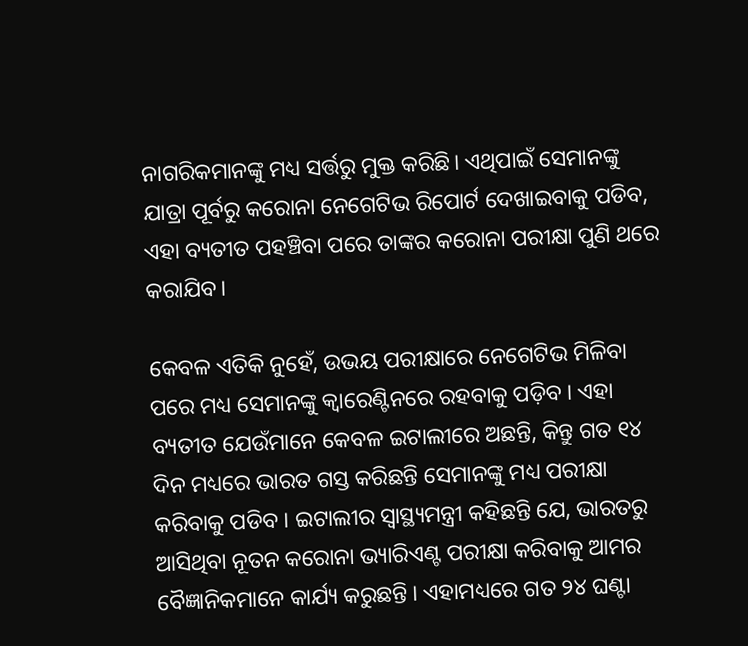ନାଗରିକମାନଙ୍କୁ ମଧ୍ୟ ସର୍ତ୍ତରୁ ମୁକ୍ତ କରିଛି। ଏଥିପାଇଁ ସେମାନଙ୍କୁ ଯାତ୍ରା ପୂର୍ବରୁ କରୋନା ନେଗେଟିଭ ରିପୋର୍ଟ ଦେଖାଇବାକୁ ପଡିବ, ଏହା ବ୍ୟତୀତ ପହଞ୍ଚିବା ପରେ ତାଙ୍କର କରୋନା ପରୀକ୍ଷା ପୁଣି ଥରେ କରାଯିବ।

କେବଳ ଏତିକି ନୁହେଁ, ଉଭୟ ପରୀକ୍ଷାରେ ନେଗେଟିଭ ମିଳିବା ପରେ ମଧ୍ୟ ସେମାନଙ୍କୁ କ୍ୱାରେଣ୍ଟିନରେ ରହବାକୁ ପଡ଼ିବ । ଏହା ବ୍ୟତୀତ ଯେଉଁମାନେ କେବଳ ଇଟାଲୀରେ ଅଛନ୍ତି, କିନ୍ତୁ ଗତ ୧୪ ଦିନ ମଧ୍ୟରେ ଭାରତ ଗସ୍ତ କରିଛନ୍ତି ସେମାନଙ୍କୁ ମଧ୍ୟ ପରୀକ୍ଷା କରିବାକୁ ପଡିବ । ଇଟାଲୀର ସ୍ୱାସ୍ଥ୍ୟମନ୍ତ୍ରୀ କହିଛନ୍ତି ଯେ, ଭାରତରୁ ଆସିଥିବା ନୂତନ କରୋନା ଭ୍ୟାରିଏଣ୍ଟ ପରୀକ୍ଷା କରିବାକୁ ଆମର ବୈଜ୍ଞାନିକମାନେ କାର୍ଯ୍ୟ କରୁଛନ୍ତି । ଏହାମଧ୍ୟରେ ଗତ ୨୪ ଘଣ୍ଟା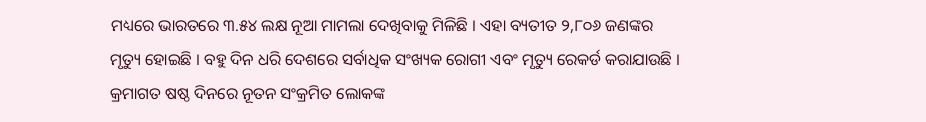ମଧ୍ୟରେ ଭାରତରେ ୩.୫୪ ଲକ୍ଷ ନୂଆ ମାମଲା ଦେଖିବାକୁ ମିଳିଛି । ଏହା ବ୍ୟତୀତ ୨,୮୦୬ ଜଣଙ୍କର ମୃତ୍ୟୁ ହୋଇଛି । ବହୁ ଦିନ ଧରି ଦେଶରେ ସର୍ବାଧିକ ସଂଖ୍ୟକ ରୋଗୀ ଏବଂ ମୃତ୍ୟୁ ରେକର୍ଡ କରାଯାଉଛି । କ୍ରମାଗତ ଷଷ୍ଠ ଦିନରେ ନୂତନ ସଂକ୍ରମିତ ଲୋକଙ୍କ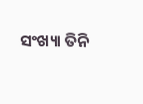ସଂଖ୍ୟା ତିନି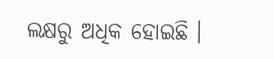ଲକ୍ଷରୁ ଅଧିକ ହୋଇଛି ।